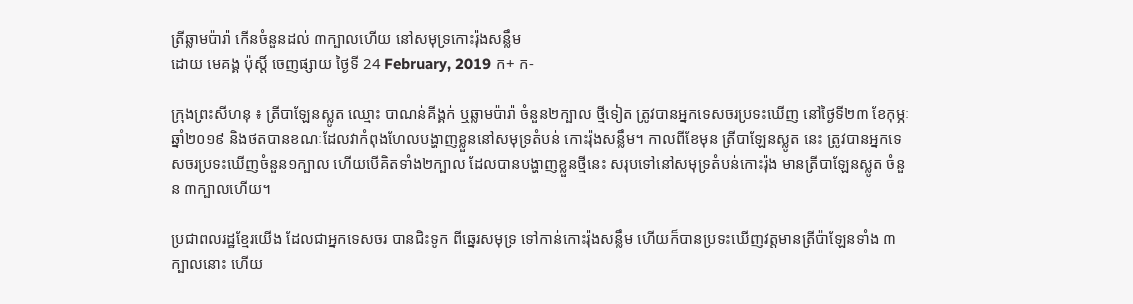ត្រីឆ្លាមប៉ារ៉ា កើនចំនួនដល់ ៣ក្បាលហើយ នៅសមុទ្រកោះរ៉ុងសន្លឹម
ដោយ មេគង្គ ប៉ុស្តិ៍ ចេញផ្សាយ ថ្ងៃទី 24 February, 2019 ក+ ក-

ក្រុងព្រះសីហនុ ៖ ត្រីបាឡែនស្លូត ឈ្មោះ បាណន់គីង្គក់ ឬឆ្លាមប៉ារ៉ា ចំនួន២ក្បាល ថ្មីទៀត ត្រូវបានអ្នកទេសចរប្រទះឃើញ នៅថ្ងៃទី២៣ ខែកុម្ភៈ ឆ្នាំ២០១៩ និងថតបានខណៈដែលវាកំពុងហែលបង្ហាញខ្លួននៅសមុទ្រតំបន់ កោះរ៉ុងសន្លឹម។ កាលពីខែមុន ត្រីបាឡែនស្លូត នេះ ត្រូវបានអ្នកទេសចរប្រទះឃើញចំនួន១ក្បាល ហើយបើគិតទាំង២ក្បាល ដែលបានបង្ហាញខ្លួនថ្មីនេះ សរុបទៅនៅសមុទ្រតំបន់កោះរ៉ុង មានត្រីបាឡែនស្លូត ចំនួន ៣ក្បាលហើយ។

ប្រជាពលរដ្ឋខ្មែរយើង ដែលជាអ្នកទេសចរ បានជិះទូក ពីឆ្នេរសមុទ្រ ទៅកាន់កោះរ៉ុងសន្លឹម ហើយក៏បានប្រទះឃើញវត្តមានត្រីប៉ាឡែនទាំង ៣ ក្បាលនោះ ហើយ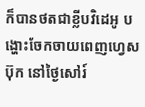ក៏បានថតជាខ្លីបវិដេអូ បង្ហោះចែកចាយពេញហ្វេសប៊ុក នៅថ្ងៃសៅរ៍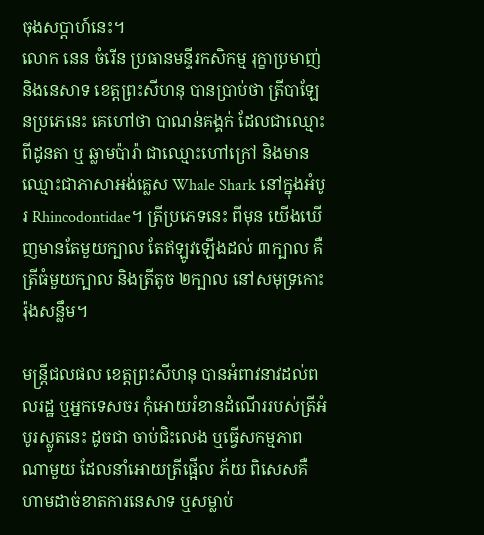ចុងសប្តាហ៍នេះ។
លោក នេន ចំរើន ប្រធានមន្ទីរកសិកម្ម រុក្ខាប្រមាញ់ និងនេសាទ ខេត្តព្រះសីហនុ បានប្រាប់ថា ត្រីបាឡែនប្រភេនេះ គេហៅថា បាណន់គង្គក់ ដែលជាឈ្មោះពីដូនតា ឬ ឆ្លាមប៉ារ៉ា ជាឈ្មោះហៅក្រៅ និងមានឈ្មោះជាភាសាអង់គ្លេស Whale Shark នៅក្នុងអំបូរ Rhincodontidae។ ត្រីប្រភេទនេះ ពីមុន យើងឃើញមានតែមួយក្បាល តែឥឡូវឡើងដល់ ៣ក្បាល គឺត្រីធំមួយក្បាល និងត្រីតូច ២ក្បាល នៅសមុទ្រកោះរ៉ុងសន្លឹម។

មន្ត្រីជលផល ខេត្តព្រះសីហនុ បានអំពាវនាវដល់ពលរដ្ឋ ឬអ្នកទេសចរ កុំអោយរំខានដំណើររបស់ត្រីអំបូរស្លូតនេះ ដូចជា ចាប់ជិះលេង ឬធ្វើសកម្មភាពណាមួយ ដែលនាំអោយត្រីផ្អើល ភ័យ ពិសេសគឺហាមដាច់ខាតការនេសាទ ឬសម្លាប់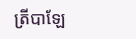ត្រីបាឡែ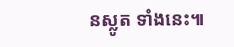នស្លូត ទាំងនេះ៕